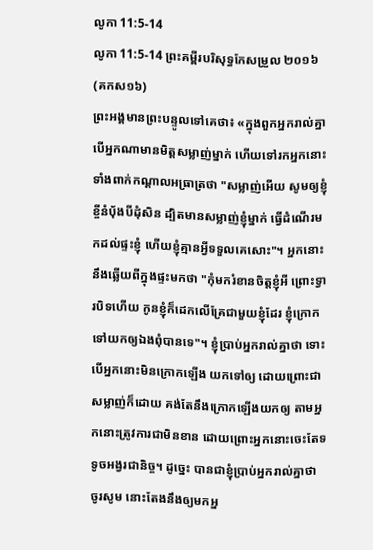លូកា 11:5-14
លូកា 11:5-14 ព្រះគម្ពីរបរិសុទ្ធកែសម្រួល ២០១៦ (គកស១៦)
ព្រះអង្គមានព្រះបន្ទូលទៅគេថា៖ «ក្នុងពួកអ្នករាល់គ្នា បើអ្នកណាមានមិត្តសម្លាញ់ម្នាក់ ហើយទៅរកអ្នកនោះទាំងពាក់កណ្តាលអធ្រាត្រថា "សម្លាញ់អើយ សូមឲ្យខ្ញុំខ្ចីនំបុ័ងបីដុំសិន ដ្បិតមានសម្លាញ់ខ្ញុំម្នាក់ ធ្វើដំណើរមកដល់ផ្ទះខ្ញុំ ហើយខ្ញុំគ្មានអ្វីទទួលគេសោះ"។ អ្នកនោះនឹងឆ្លើយពីក្នុងផ្ទះមកថា "កុំមករំខានចិត្តខ្ញុំអី ព្រោះទ្វារបិទហើយ កូនខ្ញុំក៏ដេកលើគ្រែជាមួយខ្ញុំដែរ ខ្ញុំក្រោកទៅយកឲ្យឯងពុំបានទេ"។ ខ្ញុំប្រាប់អ្នករាល់គ្នាថា ទោះបើអ្នកនោះមិនក្រោកឡើង យកទៅឲ្យ ដោយព្រោះជាសម្លាញ់ក៏ដោយ គង់តែនឹងក្រោកឡើងយកឲ្យ តាមអ្នកនោះត្រូវការជាមិនខាន ដោយព្រោះអ្នកនោះចេះតែទទូចអង្វរជានិច្ច។ ដូច្នេះ បានជាខ្ញុំប្រាប់អ្នករាល់គ្នាថា ចូរសូម នោះតែងនឹងឲ្យមកអ្ន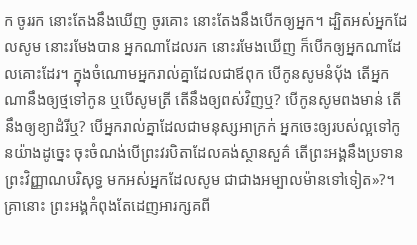ក ចូររក នោះតែងនឹងឃើញ ចូរគោះ នោះតែងនឹងបើកឲ្យអ្នក។ ដ្បិតអស់អ្នកដែលសូម នោះរមែងបាន អ្នកណាដែលរក នោះរមែងឃើញ ក៏បើកឲ្យអ្នកណាដែលគោះដែរ។ ក្នុងចំណោមអ្នករាល់គ្នាដែលជាឪពុក បើកូនសូមនំបុ័ង តើអ្នកណានឹងឲ្យថ្មទៅកូន ឬបើសូមត្រី តើនឹងឲ្យពស់វិញឬ? បើកូនសូមពងមាន់ តើនឹងឲ្យខ្យាដំរីឬ? បើអ្នករាល់គ្នាដែលជាមនុស្សអាក្រក់ អ្នកចេះឲ្យរបស់ល្អទៅកូនយ៉ាងដូច្នេះ ចុះចំណង់បើព្រះវរបិតាដែលគង់ស្ថានសួគ៌ តើព្រះអង្គនឹងប្រទានព្រះវិញ្ញាណបរិសុទ្ធ មកអស់អ្នកដែលសូម ជាជាងអម្បាលម៉ានទៅទៀត»?។ គ្រានោះ ព្រះអង្គកំពុងតែដេញអារក្សគពី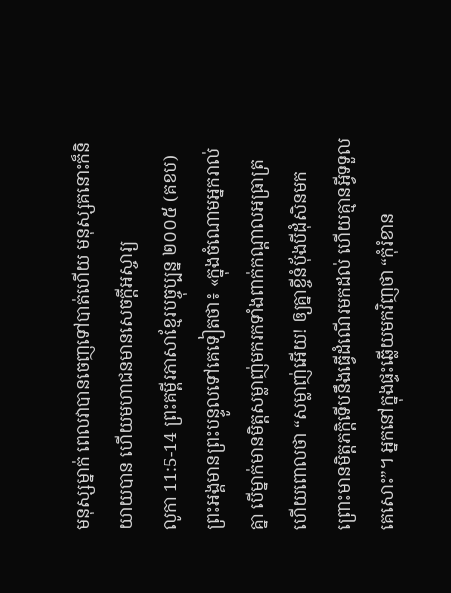មនុស្សម្នាក់ ពេលវាបានចេញទៅបាត់ហើយ មនុស្សគនោះក៏និយាយបាន ហើយមហាជនមានសេចក្តីអស្ចារ្យ
លូកា 11:5-14 ព្រះគម្ពីរភាសាខ្មែរបច្ចុប្បន្ន ២០០៥ (គខប)
ព្រះអង្គមានព្រះបន្ទូលទៅគេទៀតថា៖ «ក្នុងចំណោមអ្នករាល់គ្នា បើម្នាក់មានមិត្តសម្លាញ់មករកទាំងពាក់កណ្ដាលអធ្រាត្រ ហើយពោលថា “សម្លាញ់អើយ! ឲ្យគ្នាខ្ចីនំប៉័ងបីដុំសិនមក ព្រោះមានមិត្តភក្ដិទើបនឹងធ្វើដំណើរមកដល់ ហើយគ្មានអ្វីទទួលគេសោះ”។ អ្នកនៅក្នុងផ្ទះឆ្លើយមកវិញថា “កុំរំខាន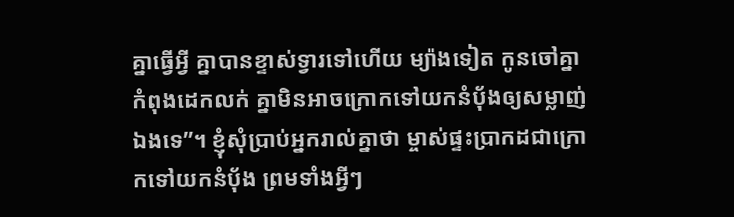គ្នាធ្វើអ្វី គ្នាបានខ្ទាស់ទ្វារទៅហើយ ម្យ៉ាងទៀត កូនចៅគ្នាកំពុងដេកលក់ គ្នាមិនអាចក្រោកទៅយកនំប៉័ងឲ្យសម្លាញ់ឯងទេ”។ ខ្ញុំសុំប្រាប់អ្នករាល់គ្នាថា ម្ចាស់ផ្ទះប្រាកដជាក្រោកទៅយកនំប៉័ង ព្រមទាំងអ្វីៗ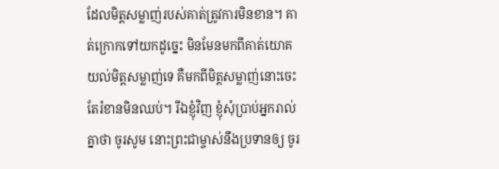ដែលមិត្តសម្លាញ់របស់គាត់ត្រូវការមិនខាន។ គាត់ក្រោកទៅយកដូច្នេះ មិនមែនមកពីគាត់យោគយល់មិត្តសម្លាញ់ទេ គឺមកពីមិត្តសម្លាញ់នោះចេះតែរំខានមិនឈប់។ រីឯខ្ញុំវិញ ខ្ញុំសុំប្រាប់អ្នករាល់គ្នាថា ចូរសូម នោះព្រះជាម្ចាស់នឹងប្រទានឲ្យ ចូរ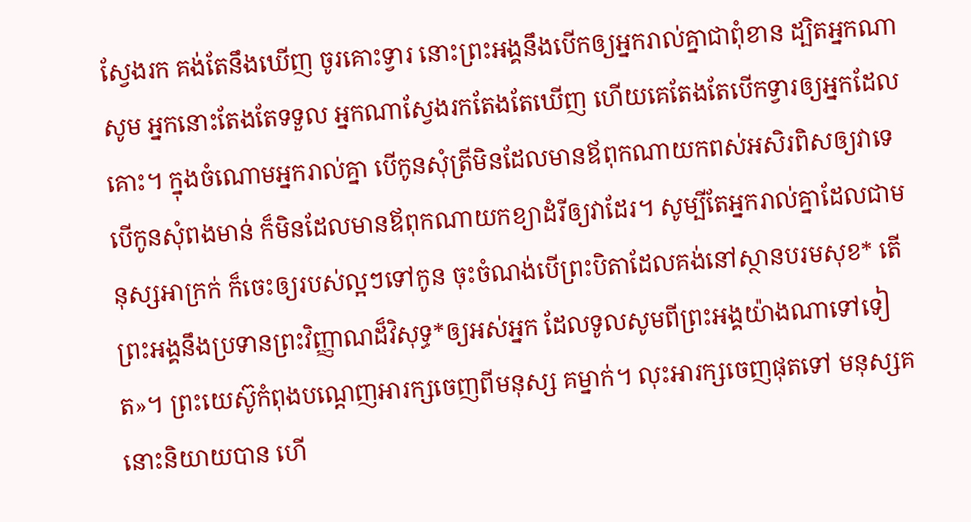ស្វែងរក គង់តែនឹងឃើញ ចូរគោះទ្វារ នោះព្រះអង្គនឹងបើកឲ្យអ្នករាល់គ្នាជាពុំខាន ដ្បិតអ្នកណាសូម អ្នកនោះតែងតែទទួល អ្នកណាស្វែងរកតែងតែឃើញ ហើយគេតែងតែបើកទ្វារឲ្យអ្នកដែលគោះ។ ក្នុងចំណោមអ្នករាល់គ្នា បើកូនសុំត្រីមិនដែលមានឪពុកណាយកពស់អសិរពិសឲ្យវាទេ បើកូនសុំពងមាន់ ក៏មិនដែលមានឪពុកណាយកខ្យាដំរីឲ្យវាដែរ។ សូម្បីតែអ្នករាល់គ្នាដែលជាមនុស្សអាក្រក់ ក៏ចេះឲ្យរបស់ល្អៗទៅកូន ចុះចំណង់បើព្រះបិតាដែលគង់នៅស្ថានបរមសុខ* តើព្រះអង្គនឹងប្រទានព្រះវិញ្ញាណដ៏វិសុទ្ធ*ឲ្យអស់អ្នក ដែលទូលសូមពីព្រះអង្គយ៉ាងណាទៅទៀត»។ ព្រះយេស៊ូកំពុងបណ្ដេញអារក្សចេញពីមនុស្ស គម្នាក់។ លុះអារក្សចេញផុតទៅ មនុស្សគនោះនិយាយបាន ហើ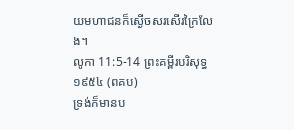យមហាជនក៏ស្ងើចសរសើរក្រៃលែង។
លូកា 11:5-14 ព្រះគម្ពីរបរិសុទ្ធ ១៩៥៤ (ពគប)
ទ្រង់ក៏មានប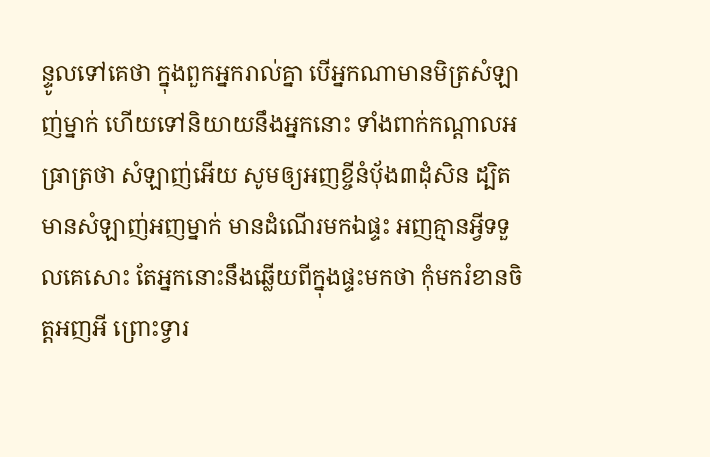ន្ទូលទៅគេថា ក្នុងពួកអ្នករាល់គ្នា បើអ្នកណាមានមិត្រសំឡាញ់ម្នាក់ ហើយទៅនិយាយនឹងអ្នកនោះ ទាំងពាក់កណ្តាលអធ្រាត្រថា សំឡាញ់អើយ សូមឲ្យអញខ្ចីនំបុ័ង៣ដុំសិន ដ្បិតមានសំឡាញ់អញម្នាក់ មានដំណើរមកឯផ្ទះ អញគ្មានអ្វីទទួលគេសោះ តែអ្នកនោះនឹងឆ្លើយពីក្នុងផ្ទះមកថា កុំមករំខានចិត្តអញអី ព្រោះទ្វារ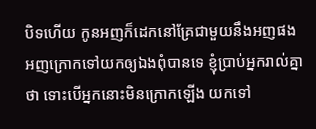បិទហើយ កូនអញក៏ដេកនៅគ្រែជាមួយនឹងអញផង អញក្រោកទៅយកឲ្យឯងពុំបានទេ ខ្ញុំប្រាប់អ្នករាល់គ្នាថា ទោះបើអ្នកនោះមិនក្រោកឡើង យកទៅ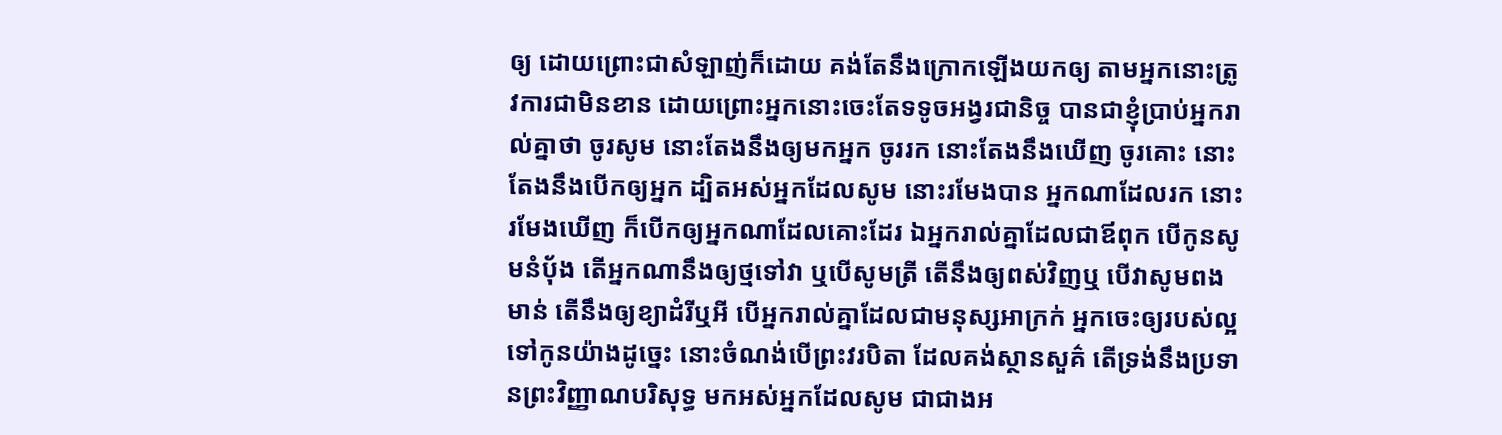ឲ្យ ដោយព្រោះជាសំឡាញ់ក៏ដោយ គង់តែនឹងក្រោកឡើងយកឲ្យ តាមអ្នកនោះត្រូវការជាមិនខាន ដោយព្រោះអ្នកនោះចេះតែទទូចអង្វរជានិច្ច បានជាខ្ញុំប្រាប់អ្នករាល់គ្នាថា ចូរសូម នោះតែងនឹងឲ្យមកអ្នក ចូររក នោះតែងនឹងឃើញ ចូរគោះ នោះតែងនឹងបើកឲ្យអ្នក ដ្បិតអស់អ្នកដែលសូម នោះរមែងបាន អ្នកណាដែលរក នោះរមែងឃើញ ក៏បើកឲ្យអ្នកណាដែលគោះដែរ ឯអ្នករាល់គ្នាដែលជាឪពុក បើកូនសូមនំបុ័ង តើអ្នកណានឹងឲ្យថ្មទៅវា ឬបើសូមត្រី តើនឹងឲ្យពស់វិញឬ បើវាសូមពងមាន់ តើនឹងឲ្យខ្យាដំរីឬអី បើអ្នករាល់គ្នាដែលជាមនុស្សអាក្រក់ អ្នកចេះឲ្យរបស់ល្អទៅកូនយ៉ាងដូច្នេះ នោះចំណង់បើព្រះវរបិតា ដែលគង់ស្ថានសួគ៌ តើទ្រង់នឹងប្រទានព្រះវិញ្ញាណបរិសុទ្ធ មកអស់អ្នកដែលសូម ជាជាងអ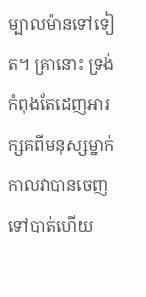ម្បាលម៉ានទៅទៀត។ គ្រានោះ ទ្រង់កំពុងតែដេញអារក្សគពីមនុស្សម្នាក់ កាលវាបានចេញទៅបាត់ហើយ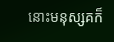នោះមនុស្សគក៏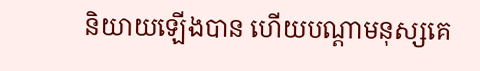និយាយឡើងបាន ហើយបណ្តាមនុស្សគេ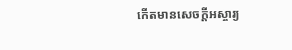កើតមានសេចក្ដីអស្ចារ្យ